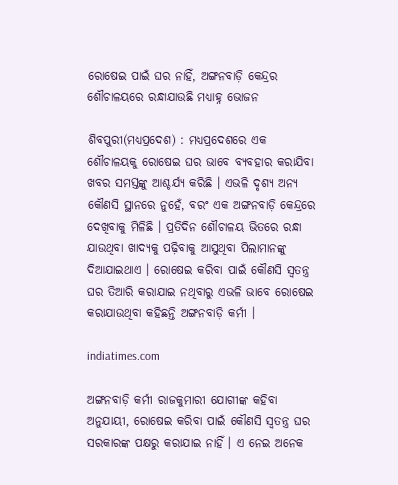ରୋଷେଇ ପାଇଁ ଘର ନାହିଁ, ଅଙ୍ଗନବାଡ଼ି କେନ୍ଦ୍ରର ଶୌଚାଳୟରେ ରନ୍ଧାଯାଉଛି ମଧ୍ୟାହ୍ନ ଭୋଜନ

ଶିବପୁରୀ(ମଧ୍ୟପ୍ରଦେଶ) : ମଧ୍ୟପ୍ରଦେଶରେ ଏକ ଶୌଚାଳୟକୁ ରୋଷେଇ ଘର ଭାବେ ବ୍ୟବହାର କରାଯିବା ଖବର ସମସ୍ତଙ୍କୁ ଆଶ୍ଚର୍ଯ୍ୟ କରିଛି । ଏଭଳି ଦୃଶ୍ୟ ଅନ୍ୟ କୌଣସି ସ୍ଥାନରେ ନୁହେଁ, ବରଂ ଏକ ଅଙ୍ଗନବାଡ଼ି କେନ୍ଦ୍ରରେ ଦେଖିବାକୁ ମିଳିଛି । ପ୍ରତିଦିନ ଶୌଚାଳୟ ଭିତରେ ରନ୍ଧା ଯାଉଥିବା ଖାଦ୍ୟକୁ ପଢ଼ିବାକୁ ଆସୁଥିବା ପିଲାମାନଙ୍କୁ ଦିଆଯାଇଥାଏ । ରୋଷେଇ କରିବା ପାଇଁ କୌଣସି ସ୍ୱତନ୍ତ୍ର ଘର ତିଆରି କରାଯାଇ ନଥିବାରୁ ଏଭଳି ଭାବେ ରୋଷେଇ କରାଯାଉଥିବା କହିଛନ୍ତି ଅଙ୍ଗନବାଡ଼ି କର୍ମୀ ।

indiatimes.com

ଅଙ୍ଗନବାଡ଼ି କର୍ମୀ ରାଜକୁମାରୀ ଯୋଗୀଙ୍କ କହିବା ଅନୁଯାୟୀ, ରୋଷେଇ କରିବା ପାଇଁ କୌଣସି ସ୍ୱତନ୍ତ୍ର ଘର ସରକାରଙ୍କ ପକ୍ଷରୁ କରାଯାଇ ନାହିଁ । ଏ ନେଇ ଅନେକ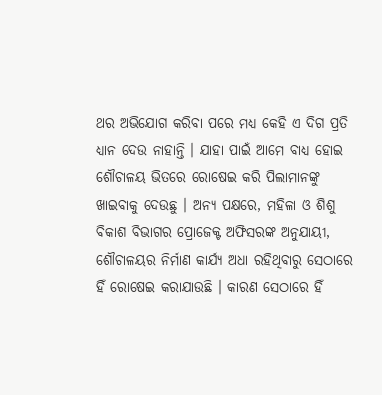ଥର ଅଭିଯୋଗ କରିବା ପରେ ମଧ୍ୟ କେହି ଏ ଦିଗ ପ୍ରତି ଧ୍ୟାନ ଦେଉ ନାହାନ୍ତି । ଯାହା ପାଇଁ ଆମେ ବାଧ୍ୟ ହୋଇ ଶୌଚାଳୟ ଭିତରେ ରୋଷେଇ କରି ପିଲାମାନଙ୍କୁ ଖାଇବାକୁ ଦେଉଛୁ । ଅନ୍ୟ ପକ୍ଷରେ, ମହିଳା ଓ ଶିଶୁ ବିକାଶ ବିଭାଗର ପ୍ରୋଜେକ୍ଟ ଅଫିସରଙ୍କ ଅନୁଯାୟୀ, ଶୌଚାଳୟର ନିର୍ମାଣ କାର୍ଯ୍ୟ ଅଧା ରହିଥିବାରୁ ସେଠାରେ ହିଁ ରୋଷେଇ କରାଯାଉଛି । କାରଣ ସେଠାରେ ହିଁ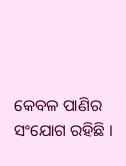କେବଳ ପାଣିର ସଂଯୋଗ ରହିଛି ।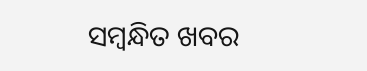ସମ୍ବନ୍ଧିତ ଖବର